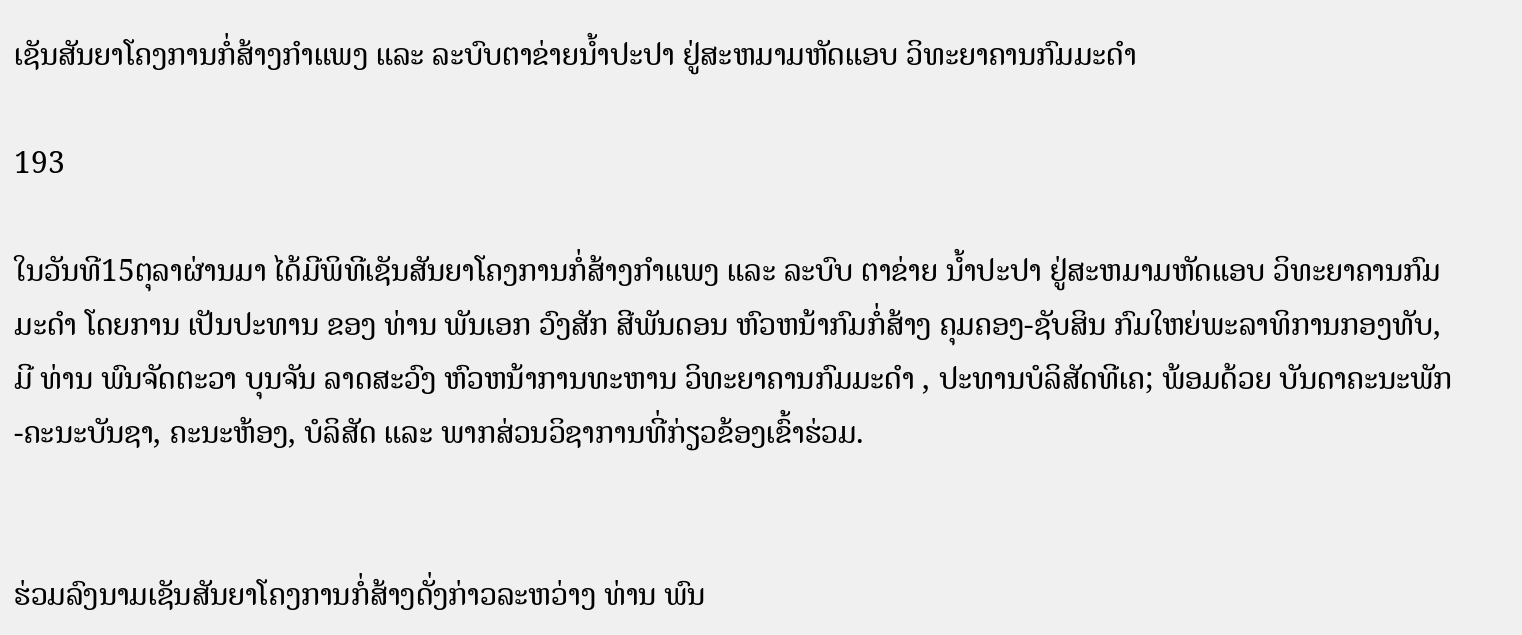ເຊັນສັນຍາໂຄງການກໍ່ສ້າງກໍາແພງ ແລະ ລະບົບຕາຂ່າຍນໍ້າປະປາ ຢູ່ສະຫມາມຫັດແອບ ວິທະຍາຄານກົມມະດໍາ

193

ໃນວັນທີ15ຕຸລາຜ່ານມາ ໄດ້ມີພິທີເຊັນສັນຍາໂຄງການກໍ່ສ້າງກໍາແພງ ແລະ ລະບົບ ຕາຂ່າຍ ນໍ້າປະປາ ຢູ່ສະຫມາມຫັດແອບ ວິທະຍາຄານກົມມະດໍາ ໂດຍການ ເປັນປະທານ ຂອງ ທ່ານ ພັນເອກ ວົງສັກ ສີພັນດອນ ຫົວຫນ້າກົມກໍ່ສ້າງ ຄຸມຄອງ-ຊັບສິນ ກົມໃຫຍ່ພະລາທິການກອງທັບ, ມີ ທ່ານ ພົນຈັດຕະວາ ບຸນຈັນ ລາດສະວົງ ຫົວຫນ້າການທະຫານ ວິທະຍາຄານກົມມະດໍາ , ປະທານບໍລິສັດທີເຄ; ພ້ອມດ້ວຍ ບັນດາຄະນະພັກ-ຄະນະບັນຊາ, ຄະນະຫ້ອງ, ບໍລິສັດ ແລະ ພາກສ່ວນວິຊາການທີ່ກ່ຽວຂ້ອງເຂົ້າຮ່ວມ.


ຮ່ວມລົງນາມເຊັນສັນຍາໂຄງການກໍ່ສ້າງດັ່ງກ່າວລະຫວ່າງ ທ່ານ ພົນ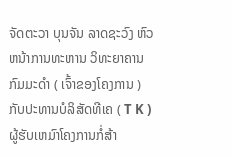ຈັດຕະວາ ບຸນຈັນ ລາດຊະວົງ ຫົວຫນ້າການທະຫານ ວິທະຍາຄານກົມມະດໍາ ( ເຈົ້າຂອງໂຄງການ ) ກັບປະທານບໍລິສັດທີເຄ ( T K ) ຜູ້ຮັບເຫມົາໂຄງການກໍ່ສ້າ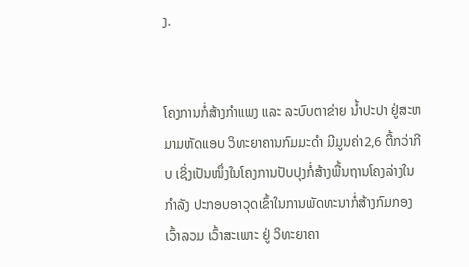ງ.


ໂຄງການກໍ່ສ້າງກໍາແພງ ແລະ ລະບົບຕາຂ່າຍ ນ້ຳປະປາ ຢູ່ສະຫມາມຫັດແອບ ວິທະຍາຄານກົມມະດໍາ ມີມູນຄ່າ2,6 ຕື້ກວ່າກີບ ເຊິ່ງເປັນໜຶ່ງໃນໂຄງການປັບປຸງກໍ່ສ້າງພື້ນຖານໂຄງລ່າງໃນກໍາລັງ ປະກອບອາວຸດເຂົ້າໃນການພັດທະນາກໍ່ສ້າງກົມກອງເວົ້າລວມ ເວົ້າສະເພາະ ຢູ່ ວິທະຍາຄາ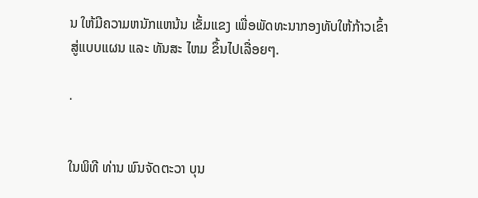ນ ໃຫ້ມີຄວາມຫນັກແຫນ້ນ ເຂັ້ມແຂງ ເພື່ອພັດທະນາກອງທັບໃຫ້ກ້າວເຂົ້າສູ່ແບບແຜນ ແລະ ທັນສະ ໄຫມ ຂຶ້ນໄປເລື່ອຍໆ.

.


ໃນພິທີ ທ່ານ ພົນຈັດຕະວາ ບຸນ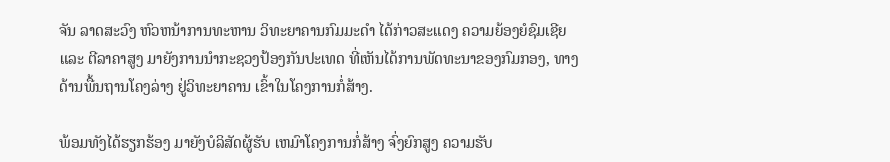ຈັນ ລາດສະວົງ ຫົວຫນ້າການທະຫານ ວິທະຍາຄານກົມມະດໍາ ໄດ້ກ່າວສະແດງ ຄວາມຍ້ອງຍໍຊົມເຊີຍ ແລະ ຕີລາຄາສູງ ມາຍັງການນໍາກະຊວງປ້ອງກັນປະເທດ ທີ່ເຫັນໄດ້ການພັດທະນາຂອງກົມກອງ, ທາງດ້ານພື້ນຖານໂຄງລ່າງ ຢູ່ວິທະຍາຄານ ເຂົ້າໃນໂຄງການກໍ່ສ້າງ.

ພ້ອມທັງໄດ້ຮຽກຮ້ອງ ມາຍັງບໍລິສັດຜູ້ຮັບ ເຫມົາໂຄງການກໍ່ສ້າງ ຈົ່ງຍົກສູງ ຄວາມຮັບ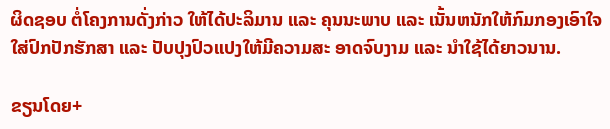ຜິດຊອບ ຕໍ່ໂຄງການດັ່ງກ່າວ ໃຫ້ໄດ້ປະລິມານ ແລະ ຄຸນນະພາບ ແລະ ເນັ້ນຫນັກໃຫ້ກົມກອງເອົາໃຈໃສ່ປົກປັກຮັກສາ ແລະ ປັບປຸງປົວແປງໃຫ້ມີຄວາມສະ ອາດຈົບງາມ ແລະ ນໍາໃຊ້ໄດ້ຍາວນານ.

ຂຽນໂດຍ+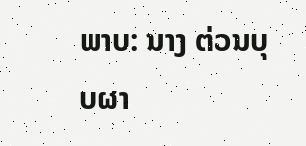ພາບ: ນາງ ຕ່ວນບຸບຜາ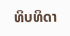ທິບທິດາ